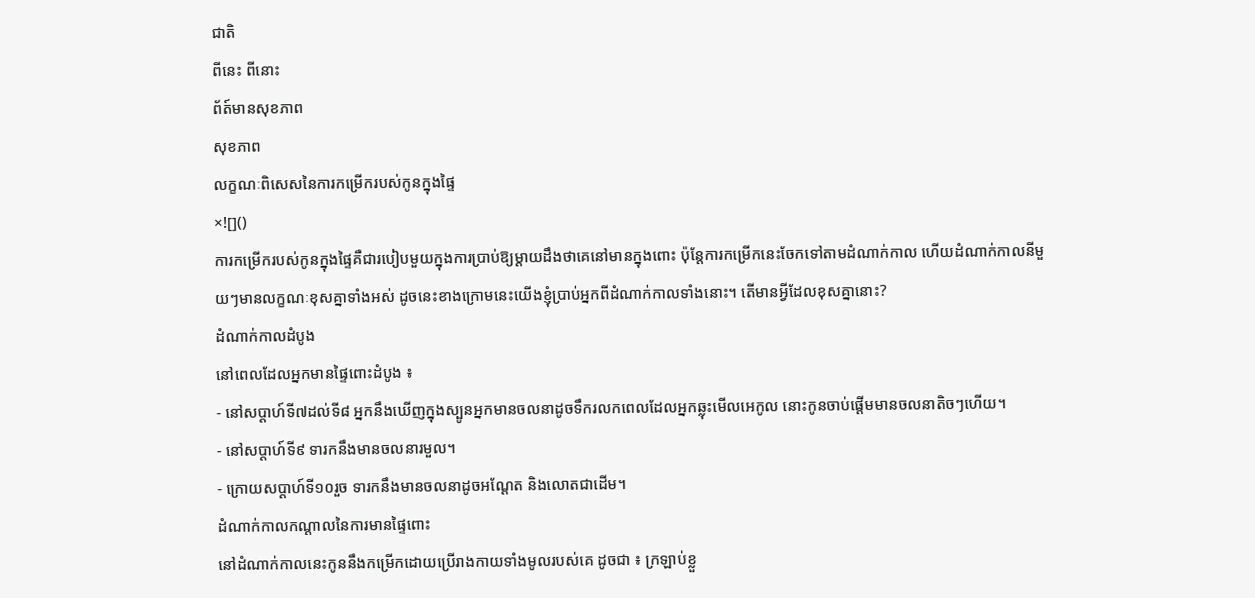ជាតិ
ពីនេះ ពីនោះ
ព័ត៍មានសុខភាព
សុខភាព
លក្ខណៈពិសេសនៃការកម្រើករបស់កូនក្នុងផ្ទៃ
×![]()
ការកម្រើករបស់កូនក្នុងផ្ទៃគឺជារបៀបមួយក្នុងការប្រាប់ឱ្យម្តាយដឹងថាគេនៅមានក្នុងពោះ ប៉ុន្តែការកម្រើកនេះចែកទៅតាមដំណាក់កាល ហើយដំណាក់កាលនីមួយៗមានលក្ខណៈខុសគ្នាទាំងអស់ ដូចនេះខាងក្រោមនេះយើងខ្ញុំប្រាប់អ្នកពីដំណាក់កាលទាំងនោះ។ តើមានអ្វីដែលខុសគ្នានោះ?
ដំណាក់កាលដំបូង
នៅពេលដែលអ្នកមានផ្ទៃពោះដំបូង ៖
- នៅសប្តាហ៍ទី៧ដល់ទី៨ អ្នកនឹងឃើញក្នុងស្បូនអ្នកមានចលនាដូចទឹករលកពេលដែលអ្នកឆ្លុះមើលអេកូល នោះកូនចាប់ផ្តើមមានចលនាតិចៗហើយ។
- នៅសប្តាហ៍ទី៩ ទារកនឹងមានចលនារមួល។
- ក្រោយសប្តាហ៍ទី១០រួច ទារកនឹងមានចលនាដូចអណ្តែត និងលោតជាដើម។
ដំណាក់កាលកណ្តាលនៃការមានផ្ទៃពោះ
នៅដំណាក់កាលនេះកូននឹងកម្រើកដោយប្រើរាងកាយទាំងមូលរបស់គេ ដូចជា ៖ ក្រឡាប់ខ្លួ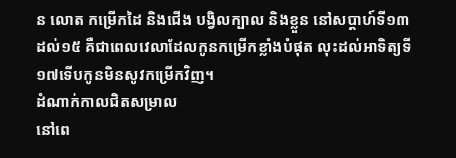ន លោត កម្រើកដៃ និងជើង បង្វិលក្បាល និងខ្លួន នៅសប្តាហ៍ទី១៣ដល់១៥ គឺជាពេលវេលាដែលកូនកម្រើកខ្លាំងបំផុត លុះដល់អាទិត្យទី១៧ទើបកូនមិនសូវកម្រើកវិញ។
ដំណាក់កាលជិតសម្រាល
នៅពេ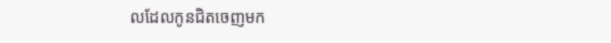លដែលកូនជិតចេញមក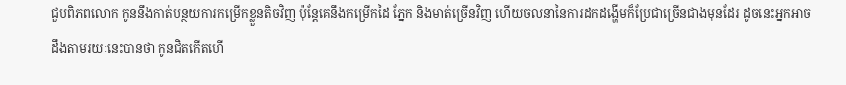ជួបពិភពលោក កូននឹងកាត់បន្ថយការកម្រើកខ្លួនតិចវិញ ប៉ុន្តែគេនឹងកម្រើកដៃ ភ្នែក និងមាត់ច្រើនវិញ ហើយចលនានៃការដកដង្ហើមក៏ប្រែជាច្រើនជាងមុនដែរ ដូចនេះអ្នកអាចដឹងតាមរយៈនេះបានថា កូនជិតកើតហើ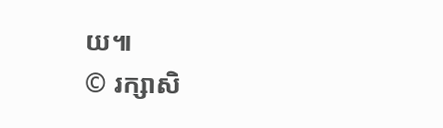យ៕
© រក្សាសិ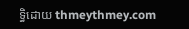ទ្ធិដោយ thmeythmey.com